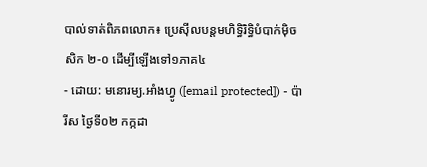បាល់ទាត់ពិភពលោក៖ ប្រេស៊ីលបន្តមហិទ្ធិរិទ្ធិបំបាក់ម៉ិចសិក ២-០ ដើម្បីឡើងទៅ១ភាគ៤
- ដោយ: មនោរម្យ.អាំងហ្វូ ([email protected]) - ប៉ារីស ថ្ងៃទី០២ កក្កដា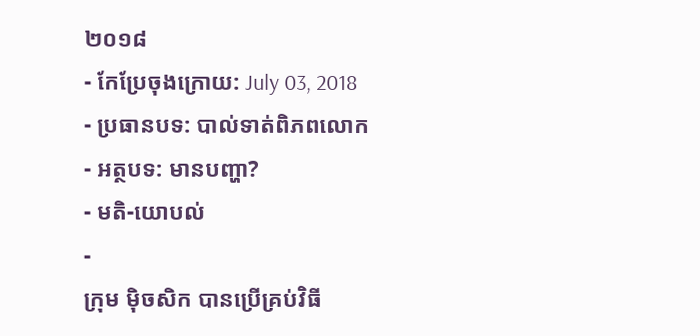២០១៨
- កែប្រែចុងក្រោយ: July 03, 2018
- ប្រធានបទ: បាល់ទាត់ពិភពលោក
- អត្ថបទ: មានបញ្ហា?
- មតិ-យោបល់
-
ក្រុម ម៉ិចសិក បានប្រើគ្រប់វិធី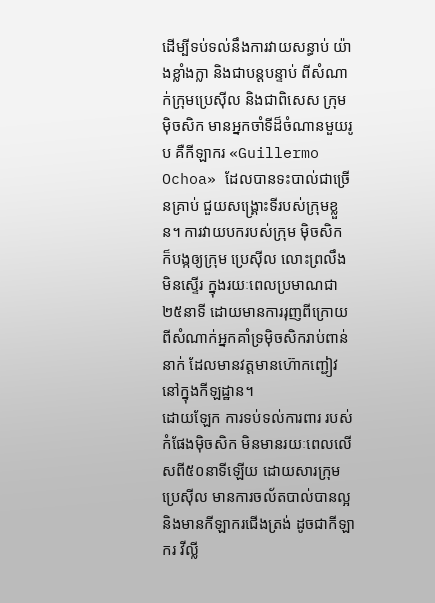ដើម្បីទប់ទល់នឹងការវាយសន្ធាប់ យ៉ាងខ្លាំងក្លា និងជាបន្តបន្ទាប់ ពីសំណាក់ក្រុមប្រេស៊ីល និងជាពិសេស ក្រុម ម៉ិចសិក មានអ្នកចាំទីដ៏ចំណានមួយរូប គឺកីឡាករ «Guillermo Ochoa» ដែលបានទះបាល់ជាច្រើនគ្រាប់ ជួយសង្គ្រោះទីរបស់ក្រុមខ្លួន។ ការវាយបករបស់ក្រុម ម៉ិចសិក ក៏បង្កឲ្យក្រុម ប្រេស៊ីល លោះព្រលឹងមិនស្ទើរ ក្នុងរយៈពេលប្រមាណជា២៥នាទី ដោយមានការរុញពីក្រោយ ពីសំណាក់អ្នកគាំទ្រម៉ិចសិករាប់ពាន់នាក់ ដែលមានវត្តមានហ៊ោកញ្ជៀវ នៅក្នុងកីឡដ្ឋាន។
ដោយឡែក ការទប់ទល់ការពារ របស់កំផែងម៉ិចសិក មិនមានរយៈពេលលើសពី៥០នាទីឡើយ ដោយសារក្រុមប្រេស៊ីល មានការចល័តបាល់បានល្អ និងមានកីឡាករជើងត្រង់ ដូចជាកីឡាករ វីល្លី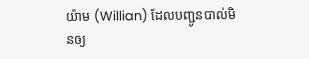យ៉ាម (Willian) ដែលបញ្ជូនបាល់មិនឲ្យ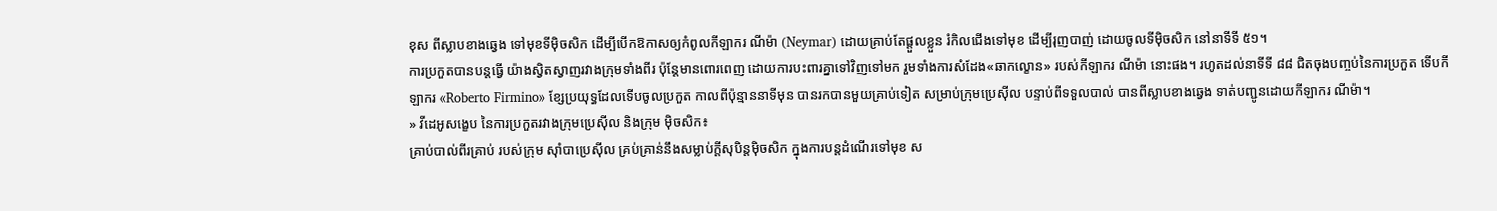ខុស ពីស្លាបខាងឆ្វេង ទៅមុខទីម៉ិចសិក ដើម្បីបើកឱកាសឲ្យកំពូលកីឡាករ ណីម៉ា (Neymar) ដោយគ្រាប់តែផ្ដួលខ្លួន រំកិលជើងទៅមុខ ដើម្បីរុញបាញ់ ដោយចូលទីម៉ិចសិក នៅនាទីទី ៥១។
ការប្រកួតបានបន្តធ្វើ យ៉ាងស្វិតស្វាញរវាងក្រុមទាំងពីរ ប៉ុន្តែមានពោរពេញ ដោយការបះពារគ្នាទៅវិញទៅមក រួមទាំងការសំដែង«ឆាកល្ខោន» របស់កីឡាករ ណីម៉ា នោះផង។ រហូតដល់នាទីទី ៨៨ ជិតចុងបញ្ចប់នៃការប្រកួត ទើបកីឡាករ «Roberto Firmino» ខ្សែប្រយុទ្ធដែលទើបចូលប្រកួត កាលពីប៉ុន្មាននាទីមុន បានរកបានមួយគ្រាប់ទៀត សម្រាប់ក្រុមប្រេស៊ីល បន្ទាប់ពីទទួលបាល់ បានពីស្លាបខាងឆ្វេង ទាត់បញ្ជូនដោយកីឡាករ ណីម៉ា។
» វីដេអូសង្ខេប នៃការប្រកួតរវាងក្រុមប្រេស៊ីល និងក្រុម ម៉ិចសិក៖
គ្រាប់បាល់ពីរគ្រាប់ របស់ក្រុម ស៊ាំបាប្រេស៊ីល គ្រប់គ្រាន់នឹងសម្លាប់ក្ដីសុបិន្តម៉ិចសិក ក្នុងការបន្តដំណើរទៅមុខ ស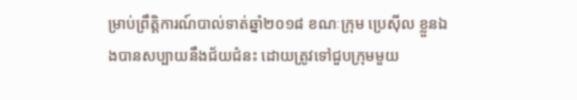ម្រាប់ព្រឹត្តិការណ៍បាល់ទាត់ឆ្នាំ២០១៨ ខណៈក្រុម ប្រេស៊ីល ខ្លួនឯងបានសប្បាយនឹងជ័យជំនះ ដោយត្រូវទៅជួបក្រុមមួយ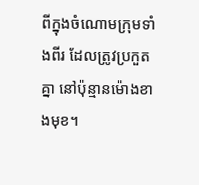ពីក្នុងចំណោមក្រុមទាំងពីរ ដែលត្រូវប្រកួតគ្នា នៅប៉ុន្មានម៉ោងខាងមុខ។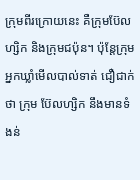ក្រុមពីរក្រោយនេះ គឺក្រុមប៊ែលហ្សិក និងក្រុមជប៉ុន។ ប៉ុន្តែក្រុមអ្នកឃ្លាំមើលបាល់ទាត់ ជឿជាក់ថា ក្រុម ប៊ែលហ្សិក នឹងមានទំងន់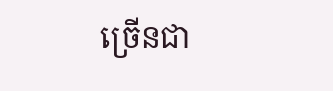ច្រើនជា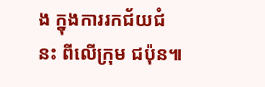ង ក្នុងការរកជ័យជំនះ ពីលើក្រុម ជប៉ុន៕